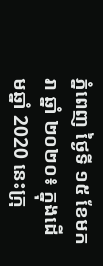ភ្នំពេញ ថ្ងៃទី ១៥ ខែមករា ឆ្នាំ ២០២០៖ ក្នុងដើមឆ្នាំ 2020 នេះក្រុ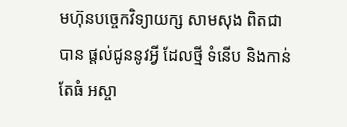មហ៊ុនបច្ចេកវិទ្យាយក្ស សាមសុង ពិតជាបាន ផ្តល់ជូននូវអ្វី ដែលថ្មី ទំនើប និងកាន់តែធំ អស្ចា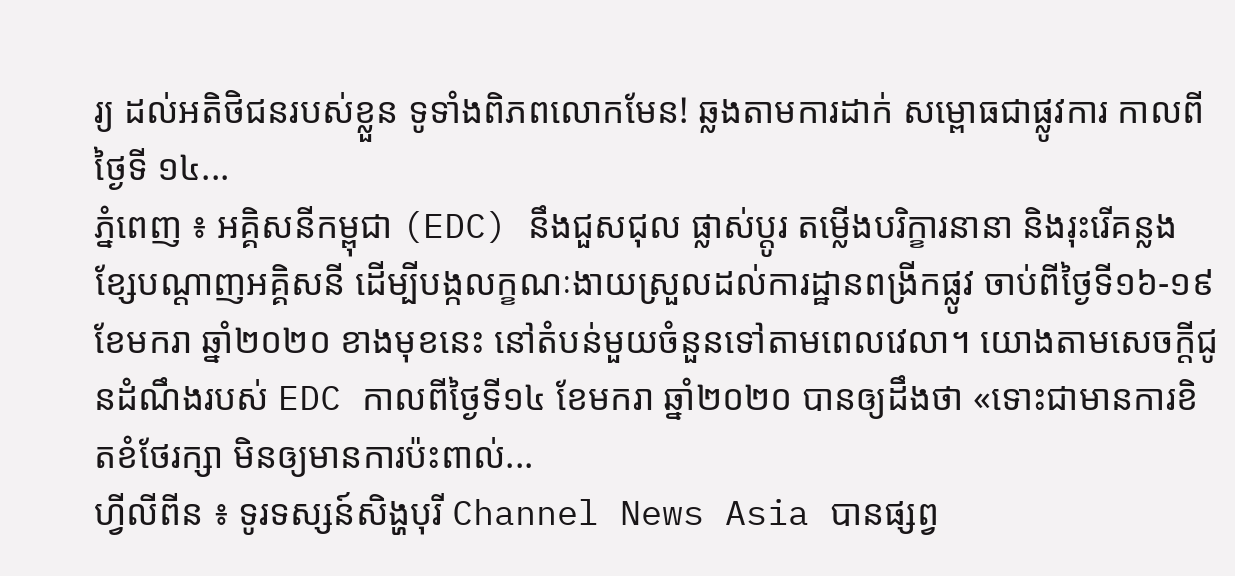រ្យ ដល់អតិថិជនរបស់ខ្លួន ទូទាំងពិភពលោកមែន! ឆ្លងតាមការដាក់ សម្ពោធជាផ្លូវការ កាលពីថ្ងៃទី ១៤...
ភ្នំពេញ ៖ អគ្គិសនីកម្ពុជា (EDC) នឹងជួសជុល ផ្លាស់ប្តូរ តម្លើងបរិក្ខារនានា និងរុះរើគន្លងខ្សែបណ្តាញអគ្គិសនី ដើម្បីបង្កលក្ខណៈងាយស្រួលដល់ការដ្ឋានពង្រីកផ្លូវ ចាប់ពីថ្ងៃទី១៦-១៩ ខែមករា ឆ្នាំ២០២០ ខាងមុខនេះ នៅតំបន់មួយចំនួនទៅតាមពេលវេលា។ យោងតាមសេចក្ដីជូនដំណឹងរបស់ EDC កាលពីថ្ងៃទី១៤ ខែមករា ឆ្នាំ២០២០ បានឲ្យដឹងថា «ទោះជាមានការខិតខំថែរក្សា មិនឲ្យមានការប៉ះពាល់...
ហ្វីលីពីន ៖ ទូរទស្សន៍សិង្ហបុរី Channel News Asia បានផ្សព្វ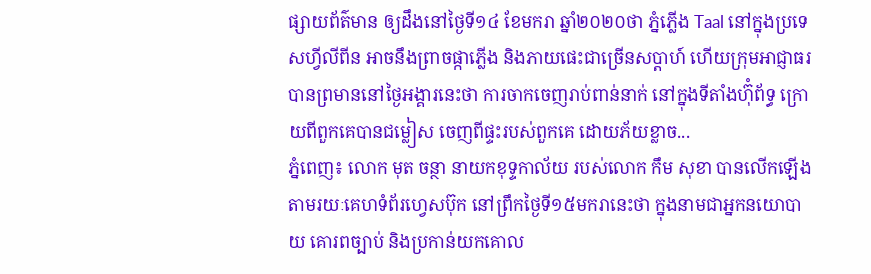ផ្សាយព័ត៌មាន ឲ្យដឹងនៅថ្ងៃទី១៤ ខែមករា ឆ្នាំ២០២០ថា ភ្នំភ្លើង Taal នៅក្នុងប្រទេសហ្វីលីពីន អាចនឹងព្រាចផ្កាភ្លើង និងភាយផេះជាច្រើនសប្តាហ៍ ហើយក្រុមអាជ្ញាធរ បានព្រមាននៅថ្ងៃអង្គារនេះថា ការចាកចេញរាប់ពាន់នាក់ នៅក្នុងទីតាំងហ៊ុំព័ទ្ធ ក្រោយពីពួកគេបានជម្លៀស ចេញពីផ្ទះរបស់ពួកគេ ដោយភ័យខ្លាច...
ភ្នំពេញ៖ លោក មុត ចន្ថា នាយកខុទ្ទកាល័យ របស់លោក កឹម សុខា បានលើកឡើង តាមរយៈគេហទំព័រហ្វេសប៊ុក នៅព្រឹកថ្ងៃទី១៥មករានេះថា ក្នុងនាមជាអ្នកនយោបាយ គោរពច្បាប់ និងប្រកាន់យកគោល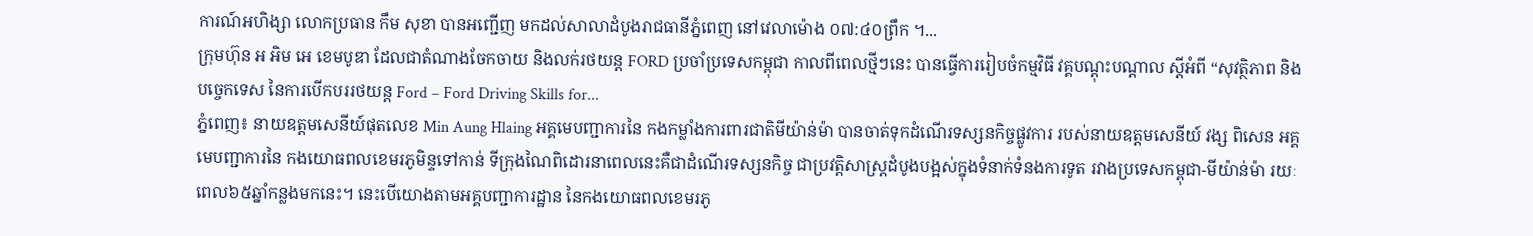ការណ៍អហិង្សា លោកប្រធាន កឹម សុខា បានអញ្ជើញ មកដល់សាលាដំបូងរាជធានីភ្នំពេញ នៅវេលាម៉ោង ០៧:៤០ព្រឹក ។...
ក្រុមហ៊ុន អ អិម អេ ខេមបូឌា ដែលជាតំណាងចែកចាយ និងលក់រថយន្ត FORD ប្រចាំប្រទេសកម្ពុជា កាលពីពេលថ្មីៗនេះ បានធ្វើការរៀបចំកម្មវិធី វគ្គបណ្ដុះបណ្ដាល ស្ដីអំពី “សុវត្ថិភាព និងបច្ចេកទេស នៃការបើកបររថយន្ត Ford – Ford Driving Skills for...
ភ្នំពេញ៖ នាយឧត្តមសេនីយ៍ផុតលេខ Min Aung Hlaing អគ្គមេបញ្ជាការនៃ កងកម្លាំងការពារជាតិមីយ៉ាន់ម៉ា បានចាត់ទុកដំណើរទស្សនកិច្ចផ្លូវការ របស់នាយឧត្តមសេនីយ៍ វង្ស ពិសេន អគ្គមេបញ្ជាការនៃ កងយោធពលខេមរភូមិន្ទទៅកាន់ ទីក្រុងណៃពិដោរនាពេលនេះគឺជាដំណើរទស្សនកិច្ច ជាប្រវត្តិសាស្រ្តដំបូងបង្អស់ក្នុងទំនាក់ទំនងការទូត រវាងប្រទេសកម្ពុជា-មីយ៉ាន់ម៉ា រយៈពេល៦៥ឆ្នាំកន្លងមកនេះ។ នេះបើយោងតាមអគ្គបញ្ជាការដ្ឋាន នៃកងយោធពលខេមរភូ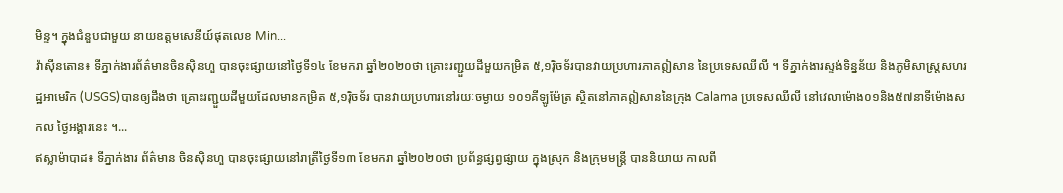មិន្ទ។ ក្នុងជំនួបជាមួយ នាយឧត្តមសេនីយ៍ផុតលេខ Min...
វ៉ាស៊ីនតោន៖ ទីភ្នាក់ងារព័ត៌មានចិនស៊ិនហួ បានចុះផ្សាយនៅថ្ងៃទី១៤ ខែមករា ឆ្នាំ២០២០ថា គ្រោះរញ្ជួយដីមួយកម្រិត ៥,១រ៉ិចទ័របានវាយប្រហារភាគឦសាន នៃប្រទេសឈីលី ។ ទីភ្នាក់ងារស្ទង់ទិន្នន័យ និងភូមិសាស្ត្រសហរដ្ឋអាមេរិក (USGS)បានឲ្យដឹងថា គ្រោះរញ្ជួយដីមួយដែលមានកម្រិត ៥,១រ៉ិចទ័រ បានវាយប្រហារនៅរយៈចម្ងាយ ១០១គីឡូម៉ែត្រ ស្ថិតនៅភាគឦសាននៃក្រុង Calama ប្រទេសឈីលី នៅវេលាម៉ោង០១និង៥៧នាទីម៉ោងសកល ថ្ងៃអង្គារនេះ ។...
ឥស្លាម៉ាបាដ៖ ទីភ្នាក់ងារ ព័ត៌មាន ចិនស៊ិនហួ បានចុះផ្សាយនៅរាត្រីថ្ងៃទី១៣ ខែមករា ឆ្នាំ២០២០ថា ប្រព័ន្ធផ្សព្វផ្សាយ ក្នុងស្រុក និងក្រុមមន្ត្រី បាននិយាយ កាលពី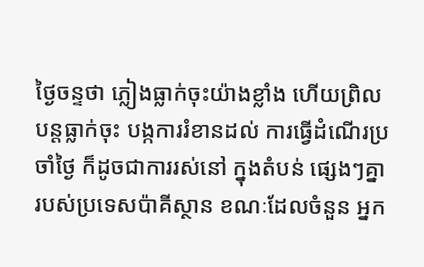ថ្ងៃចន្ទថា ភ្លៀងធ្លាក់ចុះយ៉ាងខ្លាំង ហើយព្រិលបន្តធ្លាក់ចុះ បង្កការរំខានដល់ ការធ្វើដំណើរប្រចាំថ្ងៃ ក៏ដូចជាការរស់នៅ ក្នុងតំបន់ ផ្សេងៗគ្នា របស់ប្រទេសប៉ាគីស្ថាន ខណៈដែលចំនួន អ្នក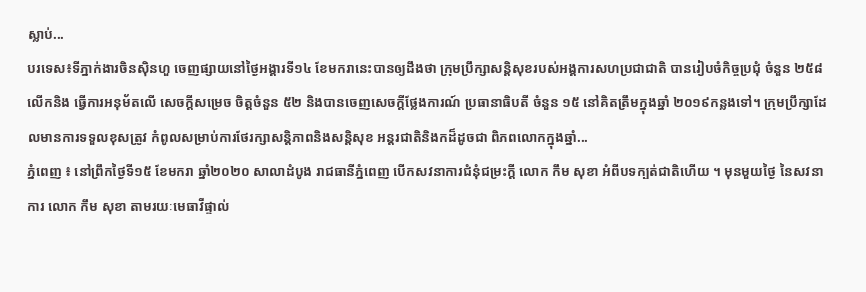ស្លាប់...
បរទេស៖ទីភ្នាក់ងារចិនស៊ិនហួ ចេញផ្សាយនៅថ្ងៃអង្គារទី១៤ ខែមករានេះបានឲ្យដឹងថា ក្រុមប្រឹក្សាសន្តិសុខរបស់អង្គការសហប្រជាជាតិ បានរៀបចំកិច្ចប្រជុំ ចំនួន ២៥៨ លើកនិង ធ្វើការអនុម័តលើ សេចក្តីសម្រេច ចិត្តចំនួន ៥២ និងបានចេញសេចក្តីថ្លែងការណ៍ ប្រធានាធិបតី ចំនួន ១៥ នៅគិតត្រឹមក្នុងឆ្នាំ ២០១៩កន្លងទៅ។ ក្រុមប្រឹក្សាដែលមានការទទួលខុសត្រូវ កំពូលសម្រាប់ការថែរក្សាសន្តិភាពនិងសន្តិសុខ អន្តរជាតិនិងកដ៏ដូចជា ពិភពលោកក្នុងឆ្នាំ...
ភ្នំពេញ ៖ នៅព្រឹកថ្ងៃទី១៥ ខែមករា ឆ្នាំ២០២០ សាលាដំបូង រាជធានីភ្នំពេញ បើកសវនាការជំនុំជម្រះក្តី លោក កឹម សុខា អំពីបទក្បត់ជាតិហើយ ។ មុនមួយថ្ងៃ នៃសវនាការ លោក កឹម សុខា តាមរយៈមេធាវីផ្ទាល់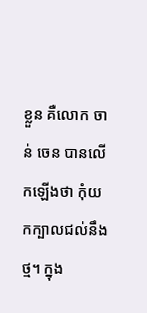ខ្លួន គឺលោក ចាន់ ចេន បានលើកឡើងថា កុំយកក្បាលជល់នឹងថ្ម។ ក្នុង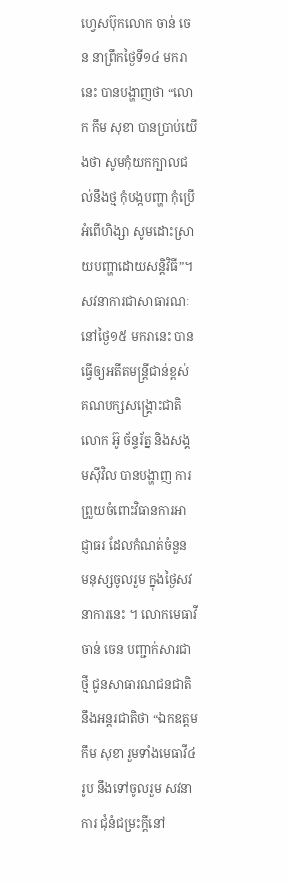ហ្វេសប៊ុកលោក ចាន់ ចេន នាព្រឹកថ្ងៃទី១៤ មករា នេះ បានបង្ហាញថា “លោក កឹម សុខា បានប្រាប់យើងថា សូមកុំយកក្បាលជល់នឹងថ្ម កុំបង្កបញ្ហា កុំប្រើអំពើហិង្សា សូមដោះស្រាយបញ្ហាដោយសន្តិវិធី”។ សវនាការជាសាធារណៈ នៅថ្ងៃ១៥ មករានេះ បានធ្វើឲ្យអតីតមន្រ្តីជាន់ខ្ពស់ គណបក្សសង្រ្គោះជាតិ លោក អ៊ូ ច័ន្ទរ័ត្ន និងសង្គមស៊ីវិល បានបង្ហាញ ការព្រួយចំពោះវិធានការអាជ្ញាធរ ដែលកំណត់ចំនួន មនុស្សចូលរួម ក្នុងថ្ងៃសវនាការនេះ ។ លោកមេធាវីចាន់ ចេន បញ្ជាក់សារជាថ្មី ជូនសាធារណជនជាតិនឹងអន្តរជាតិថា “ឯកឧត្តម កឹម សុខា រួមទាំងមេធាវី៤រូប នឹងទៅចូលរួម សវនាការ ជុំនំជម្រះក្តីនៅ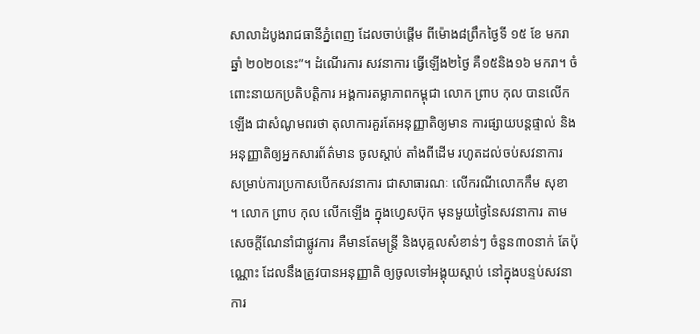សាលាដំបូងរាជធានីភ្នំពេញ ដែលចាប់ផ្តើម ពីម៉ោង៨ព្រឹកថ្ងៃទី ១៥ ខែ មករា ឆ្នាំ ២០២០នេះ”។ ដំណើរការ សវនាការ ធ្វើឡើង២ថ្ងៃ គឺ១៥និង១៦ មករា។ ចំពោះនាយកប្រតិបត្តិការ អង្គការតម្លាភាពកម្ពុជា លោក ព្រាប កុល បានលើកឡើង ជាសំណូមពរថា តុលាការគួរតែអនុញ្ញាតិឲ្យមាន ការផ្សាយបន្តផ្ទាល់ និងអនុញ្ញាតិឲ្យអ្នកសារព័ត៌មាន ចូលស្តាប់ តាំងពីដើម រហូតដល់ចប់សវនាការ សម្រាប់ការប្រកាសបើកសវនាការ ជាសាធារណៈ លើករណីលោកកឹម សុខា ។ លោក ព្រាប កុល លើកឡើង ក្នុងហ្វេសប៊ុក មុនមួយថ្ងៃនៃសវនាការ តាមសេចក្តីណែនាំជាផ្លូវការ គឺមានតែមន្ត្រី និងបុគ្គលសំខាន់ៗ ចំនួន៣០នាក់ តែប៉ុណ្ណោះ ដែលនឹងត្រូវបានអនុញ្ញាតិ ឲ្យចូលទៅអង្គុយស្តាប់ នៅក្នុងបន្ទប់សវនាការ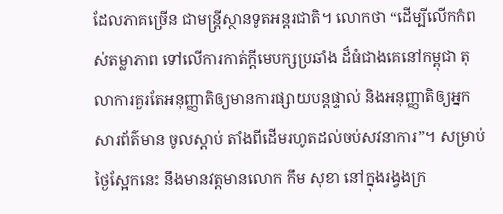ដែលភាគច្រើន ជាមន្ត្រីស្ថានទូតអន្តរជាតិ។ លោកថា “ដើម្បីលើកកំពស់តម្លាភាព ទៅលើការកាត់ក្តីមេបក្សប្រឆាំង ដ៏ធំជាងគេនៅកម្ពុជា តុលាការគួរតែអនុញ្ញាតិឲ្យមានការផ្សាយបន្តផ្ទាល់ និងអនុញ្ញាតិឲ្យអ្នកសារព័ត៌មាន ចូលស្តាប់ តាំងពីដើមរហូតដល់ចប់សវនាការ”។ សម្រាប់ថ្ងៃស្អែកនេះ នឹងមានវត្តមានលោក កឹម សុខា នៅក្នុងរង្វងក្រ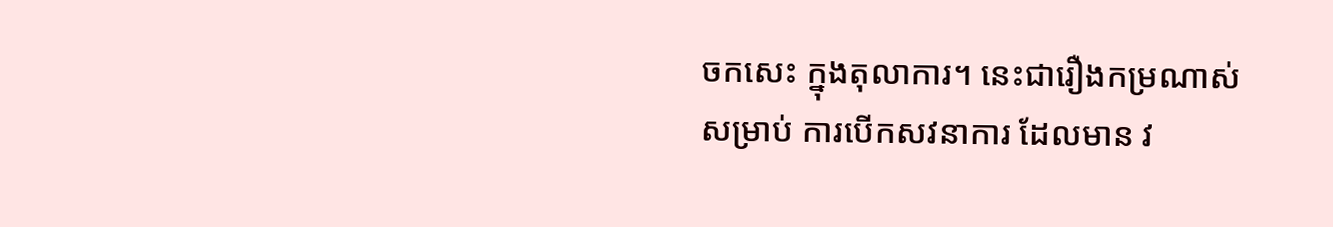ចកសេះ ក្នុងតុលាការ។ នេះជារឿងកម្រណាស់សម្រាប់ ការបើកសវនាការ ដែលមាន វ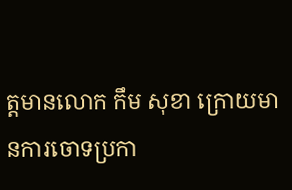ត្តមានលោក កឹម សុខា ក្រោយមានការចោទប្រកា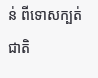ន់ ពីទោសក្បត់ជាតិ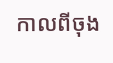កាលពីចុង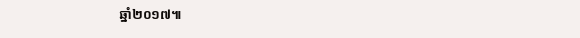ឆ្នាំ២០១៧៕